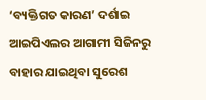‘ବ୍ୟକ୍ତିଗତ କାରଣ’ ଦର୍ଶାଇ ଆଇପିଏଲର ଆଗାମୀ ସିଜିନରୁ ବାହାର ଯାଇଥିବା ସୁରେଶ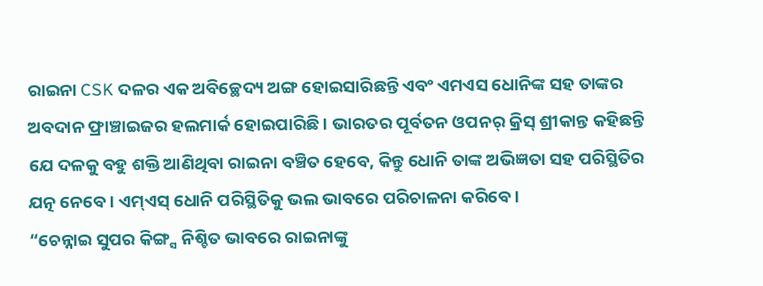ରାଇନା CSK ଦଳର ଏକ ଅବିଚ୍ଛେଦ୍ୟ ଅଙ୍ଗ ହୋଇସାରିଛନ୍ତି ଏବଂ ଏମଏସ ଧୋନିଙ୍କ ସହ ତାଙ୍କର ଅବଦାନ ଫ୍ରାଞ୍ଚାଇଜର ହଲମାର୍କ ହୋଇପାରିଛି । ଭାରତର ପୂର୍ବତନ ଓପନର୍ କ୍ରିସ୍ ଶ୍ରୀକାନ୍ତ କହିଛନ୍ତି ଯେ ଦଳକୁ ବହୁ ଶକ୍ତି ଆଣିଥିବା ରାଇନା ବଞ୍ଚିତ ହେବେ, କିନ୍ତୁ ଧୋନି ତାଙ୍କ ଅଭିଜ୍ଞତା ସହ ପରିସ୍ଥିତିର ଯତ୍ନ ନେବେ । ଏମ୍ଏସ୍ ଧୋନି ପରିସ୍ଥିତିକୁ ଭଲ ଭାବରେ ପରିଚାଳନା କରିବେ ।
“ଚେନ୍ନାଇ ସୁପର କିଙ୍ଗ୍ସ ନିଶ୍ଚିତ ଭାବରେ ରାଇନାଙ୍କୁ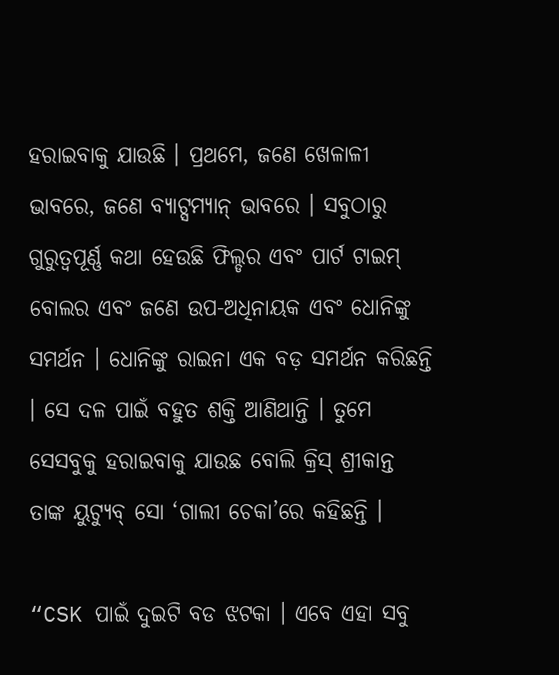ହରାଇବାକୁ ଯାଉଛି । ପ୍ରଥମେ, ଜଣେ ଖେଳାଳୀ ଭାବରେ, ଜଣେ ବ୍ୟାଟ୍ସମ୍ୟାନ୍ ଭାବରେ । ସବୁଠାରୁ ଗୁରୁତ୍ୱପୂର୍ଣ୍ଣ କଥା ହେଉଛି ଫିଲ୍ଡର ଏବଂ ପାର୍ଟ ଟାଇମ୍ ବୋଲର ଏବଂ ଜଣେ ଉପ-ଅଧିନାୟକ ଏବଂ ଧୋନିଙ୍କୁ ସମର୍ଥନ । ଧୋନିଙ୍କୁ ରାଇନା ଏକ ବଡ଼ ସମର୍ଥନ କରିଛନ୍ତି । ସେ ଦଳ ପାଇଁ ବହୁତ ଶକ୍ତି ଆଣିଥାନ୍ତି । ତୁମେ ସେସବୁକୁ ହରାଇବାକୁ ଯାଉଛ ବୋଲି କ୍ରିସ୍ ଶ୍ରୀକାନ୍ତ ତାଙ୍କ ୟୁଟ୍ୟୁବ୍ ସୋ ‘ଗାଲୀ ଚେକା’ରେ କହିଛନ୍ତି ।

“CSK ପାଇଁ ଦୁଇଟି ବଡ ଝଟକା । ଏବେ ଏହା ସବୁ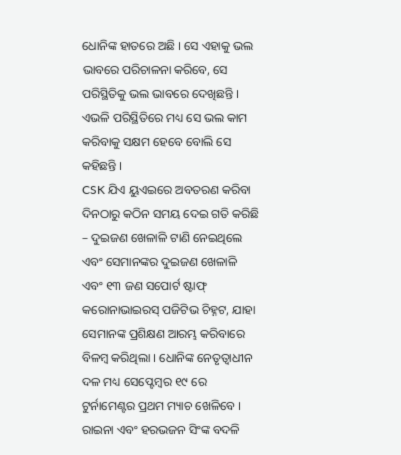ଧୋନିଙ୍କ ହାତରେ ଅଛି । ସେ ଏହାକୁ ଭଲ ଭାବରେ ପରିଚାଳନା କରିବେ, ସେ ପରିସ୍ଥିତିକୁ ଭଲ ଭାବରେ ଦେଖିଛନ୍ତି । ଏଭଳି ପରିସ୍ଥିତିରେ ମଧ୍ୟ ସେ ଭଲ କାମ କରିବାକୁ ସକ୍ଷମ ହେବେ ବୋଲି ସେ କହିଛନ୍ତି ।
CSK ଯିଏ ୟୁଏଇରେ ଅବତରଣ କରିବା ଦିନଠାରୁ କଠିନ ସମୟ ଦେଇ ଗତି କରିଛି – ଦୁଇଜଣ ଖେଳାଳି ଟାଣି ନେଇଥିଲେ ଏବଂ ସେମାନଙ୍କର ଦୁଇଜଣ ଖେଳାଳି ଏବଂ ୧୩ ଜଣ ସପୋର୍ଟ ଷ୍ଟାଫ୍ କରୋନାଭାଇରସ୍ ପଜିଟିଭ ଚିହ୍ନଟ, ଯାହା ସେମାନଙ୍କ ପ୍ରଶିକ୍ଷଣ ଆରମ୍ଭ କରିବାରେ ବିଳମ୍ବ କରିଥିଲା । ଧୋନିଙ୍କ ନେତୃତ୍ୱାଧୀନ ଦଳ ମଧ୍ୟ ସେପ୍ଟେମ୍ବର ୧୯ ରେ ଟୁର୍ନାମେଣ୍ଟର ପ୍ରଥମ ମ୍ୟାଚ ଖେଳିବେ ।
ରାଇନା ଏବଂ ହରଭଜନ ସିଂଙ୍କ ବଦଳି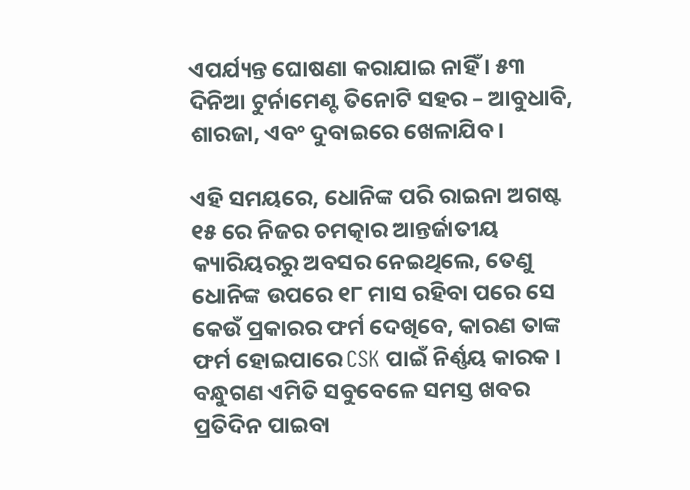ଏପର୍ଯ୍ୟନ୍ତ ଘୋଷଣା କରାଯାଇ ନାହିଁ । ୫୩ ଦିନିଆ ଟୁର୍ନାମେଣ୍ଟ ତିନୋଟି ସହର – ଆବୁଧାବି, ଶାରଜା, ଏବଂ ଦୁବାଇରେ ଖେଳାଯିବ ।

ଏହି ସମୟରେ, ଧୋନିଙ୍କ ପରି ରାଇନା ଅଗଷ୍ଟ ୧୫ ରେ ନିଜର ଚମତ୍କାର ଆନ୍ତର୍ଜାତୀୟ କ୍ୟାରିୟରରୁ ଅବସର ନେଇଥିଲେ, ତେଣୁ ଧୋନିଙ୍କ ଉପରେ ୧୮ ମାସ ରହିବା ପରେ ସେ କେଉଁ ପ୍ରକାରର ଫର୍ମ ଦେଖିବେ, କାରଣ ତାଙ୍କ ଫର୍ମ ହୋଇପାରେ CSK ପାଇଁ ନିର୍ଣ୍ଣୟ କାରକ ।
ବନ୍ଧୁଗଣ ଏମିତି ସବୁବେଳେ ସମସ୍ତ ଖବର ପ୍ରତିଦିନ ପାଇବା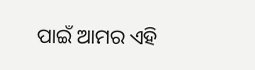ପାଇଁ ଆମର ଏହି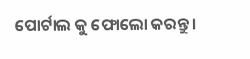ପୋର୍ଟାଲ କୁ ଫୋଲୋ କରନ୍ତୁ ।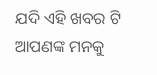ଯଦି ଏହି ଖବର ଟି ଆପଣଙ୍କ ମନକୁ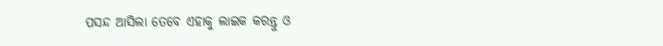ପସନ୍ଦ ଆସିଲା ତେବେ ଏହାକୁ ଲାଇକ କରନ୍ତୁ ଓ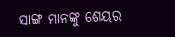ସାଙ୍ଗ ମାନଙ୍କୁ ଶେୟର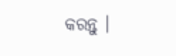କରନ୍ତୁ ।